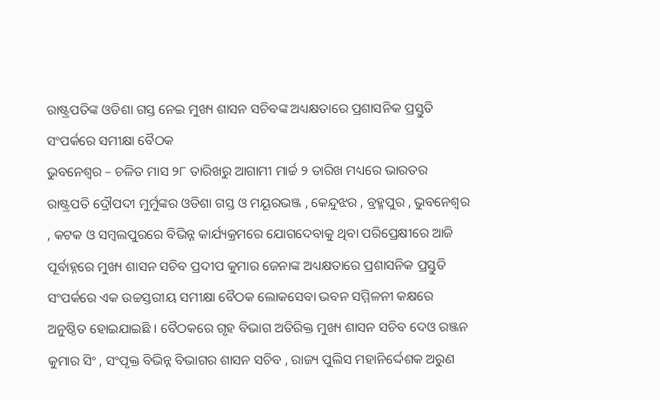ରାଷ୍ଟ୍ରପତିଙ୍କ ଓଡିଶା ଗସ୍ତ ନେଇ ମୁଖ୍ୟ ଶାସନ ସଚିବଙ୍କ ଅଧ୍ୟକ୍ଷତାରେ ପ୍ରଶାସନିକ ପ୍ରସ୍ତୁତି ସଂପର୍କରେ ସମୀକ୍ଷା ବୈଠକ
ଭୁବନେଶ୍ୱର – ଚଳିତ ମାସ ୨୮ ତାରିଖରୁ ଆଗାମୀ ମାର୍ଚ୍ଚ ୨ ତାରିଖ ମଧ୍ୟରେ ଭାରତର ରାଷ୍ଟ୍ରପତି ଦ୍ରୌପଦୀ ମୁର୍ମୁଙ୍କର ଓଡିଶା ଗସ୍ତ ଓ ମୟୂରଭଞ୍ଜ , କେନ୍ଦୁଝର , ବ୍ରହ୍ମପୁର , ଭୁବନେଶ୍ବର , କଟକ ଓ ସମ୍ବଲପୁରରେ ବିଭିନ୍ନ କାର୍ଯ୍ୟକ୍ରମରେ ଯୋଗଦେବାକୁ ଥିବା ପରିପ୍ରେକ୍ଷୀରେ ଆଜି ପୂର୍ବାହ୍ନରେ ମୁଖ୍ୟ ଶାସନ ସଚିବ ପ୍ରଦୀପ କୁମାର ଜେନାଙ୍କ ଅଧ୍ୟକ୍ଷତାରେ ପ୍ରଶାସନିକ ପ୍ରସ୍ତୁତି ସଂପର୍କରେ ଏକ ଉଚ୍ଚସ୍ତରୀୟ ସମୀକ୍ଷା ବୈଠକ ଲୋକସେବା ଭବନ ସମ୍ମିଳନୀ କକ୍ଷରେ ଅନୁଷ୍ଠିତ ହୋଇଯାଇଛି । ବୈଠକରେ ଗୃହ ବିଭାଗ ଅତିରିକ୍ତ ମୁଖ୍ୟ ଶାସନ ସଚିବ ଦେଓ ରଞ୍ଜନ କୁମାର ସିଂ , ସଂପୃକ୍ତ ବିଭିନ୍ନ ବିଭାଗର ଶାସନ ସଚିବ , ରାଜ୍ୟ ପୁଲିସ ମହାନିର୍ଦ୍ଦେଶକ ଅରୁଣ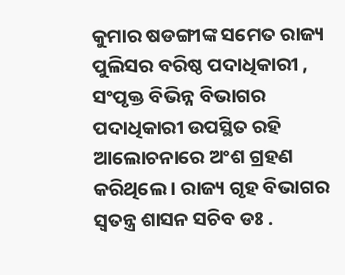କୁମାର ଷଡଙ୍ଗୀଙ୍କ ସମେତ ରାଜ୍ୟ ପୁଲିସର ବରିଷ୍ଠ ପଦାଧିକାରୀ , ସଂପୃକ୍ତ ବିଭିନ୍ନ ବିଭାଗର ପଦାଧିକାରୀ ଉପସ୍ଥିତ ରହି ଆଲୋଚନାରେ ଅଂଶ ଗ୍ରହଣ କରିଥିଲେ । ରାଜ୍ୟ ଗୃହ ବିଭାଗର ସ୍ଵତନ୍ତ୍ର ଶାସନ ସଚିବ ଡଃ .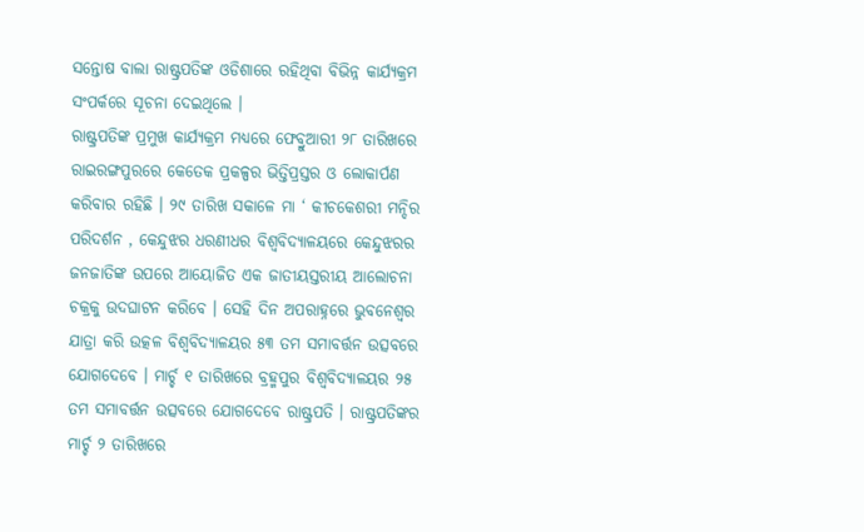ସନ୍ତୋଷ ବାଲା ରାଷ୍ଟ୍ରପତିଙ୍କ ଓଡିଶାରେ ରହିଥିବା ବିଭିନ୍ନ କାର୍ଯ୍ୟକ୍ରମ ସଂପର୍କରେ ସୂଚନା ଦେଇଥିଲେ ।
ରାଷ୍ଟ୍ରପତିଙ୍କ ପ୍ରମୁଖ କାର୍ଯ୍ୟକ୍ରମ ମଧ୍ୟରେ ଫେବ୍ରୁଆରୀ ୨୮ ତାରିଖରେ ରାଇରଙ୍ଗପୁରରେ କେତେକ ପ୍ରକଳ୍ପର ଭିତ୍ତିପ୍ରସ୍ତର ଓ ଲୋକାର୍ପଣ କରିବାର ରହିଛି । ୨୯ ତାରିଖ ସକାଳେ ମା ‘ କୀଚକେଶରୀ ମନ୍ଦିର ପରିଦର୍ଶନ , କେନ୍ଦୁଝର ଧରଣୀଧର ବିଶ୍ଵବିଦ୍ୟାଳୟରେ କେନ୍ଦୁଝରର ଜନଜାତିଙ୍କ ଉପରେ ଆୟୋଜିତ ଏକ ଜାତୀୟସ୍ତରୀୟ ଆଲୋଚନା ଚକ୍ରକୁ ଉଦଘାଟନ କରିବେ । ସେହି ଦିନ ଅପରାହ୍ନରେ ଭୁବନେଶ୍ବର ଯାତ୍ରା କରି ଉତ୍କଳ ବିଶ୍ୱବିଦ୍ୟାଳୟର ୫୩ ତମ ସମାବର୍ତ୍ତନ ଉତ୍ସବରେ ଯୋଗଦେବେ । ମାର୍ଚ୍ଚ ୧ ତାରିଖରେ ବ୍ରହ୍ମପୁର ବିଶ୍ବବିଦ୍ୟାଳୟର ୨୫ ତମ ସମାବର୍ତ୍ତନ ଉତ୍ସବରେ ଯୋଗଦେବେ ରାଷ୍ଟ୍ରପତି । ରାଷ୍ଟ୍ରପତିଙ୍କର ମାର୍ଚ୍ଚ ୨ ତାରିଖରେ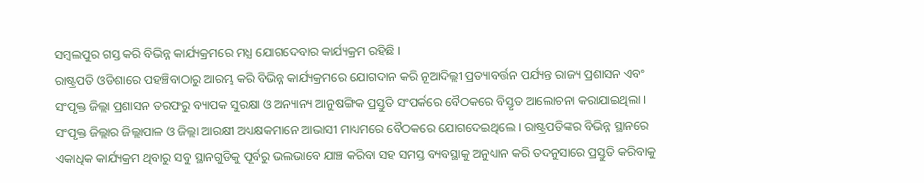ସମ୍ବଲପୁର ଗସ୍ତ କରି ବିଭିନ୍ନ କାର୍ଯ୍ୟକ୍ରମରେ ମଧ୍ଯ ଯୋଗଦେବାର କାର୍ଯ୍ୟକ୍ରମ ରହିଛି ।
ରାଷ୍ଟ୍ରପତି ଓଡିଶାରେ ପହଞ୍ଚିବାଠାରୁ ଆରମ୍ଭ କରି ବିଭିନ୍ନ କାର୍ଯ୍ୟକ୍ରମରେ ଯୋଗଦାନ କରି ନୂଆଦିଲ୍ଲୀ ପ୍ରତ୍ୟାବର୍ତ୍ତନ ପର୍ଯ୍ୟନ୍ତ ରାଜ୍ୟ ପ୍ରଶାସନ ଏବଂ ସଂପୃକ୍ତ ଜିଲ୍ଲା ପ୍ରଶାସନ ତରଫରୁ ବ୍ୟାପକ ସୁରକ୍ଷା ଓ ଅନ୍ୟାନ୍ୟ ଆନୁଷଙ୍ଗିକ ପ୍ରସ୍ତୁତି ସଂପର୍କରେ ବୈଠକରେ ବିସ୍ତୃତ ଆଲୋଚନା କରାଯାଇଥିଲା । ସଂପୃକ୍ତ ଜିଲ୍ଲାର ଜିଲ୍ଲାପାଳ ଓ ଜିଲ୍ଲା ଆରକ୍ଷୀ ଅଧ୍ୟକ୍ଷକମାନେ ଆଭାସୀ ମାଧ୍ୟମରେ ବୈଠକରେ ଯୋଗଦେଇଥିଲେ । ରାଷ୍ଟ୍ରପତିଙ୍କର ବିଭିନ୍ନ ସ୍ଥାନରେ ଏକାଧିକ କାର୍ଯ୍ୟକ୍ରମ ଥିବାରୁ ସବୁ ସ୍ଥାନଗୁଡିକୁ ପୂର୍ବରୁ ଭଲଭାବେ ଯାଞ୍ଚ କରିବା ସହ ସମସ୍ତ ବ୍ୟବସ୍ଥାକୁ ଅନୁଧ୍ୟାନ କରି ତଦନୁସାରେ ପ୍ରସ୍ତୁତି କରିବାକୁ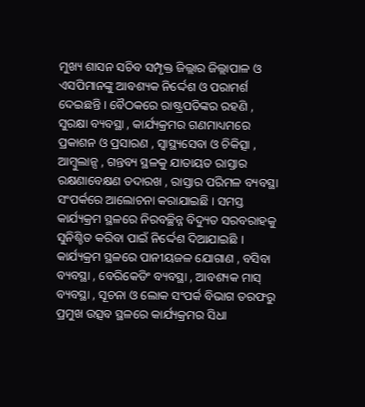ମୁଖ୍ୟ ଶାସନ ସଚିବ ସମ୍ପୃକ୍ତ ଜିଲ୍ଲାର ଜିଲ୍ଲାପାଳ ଓ ଏସପିମାନଙ୍କୁ ଆବଶ୍ୟକ ନିର୍ଦ୍ଦେଶ ଓ ପରାମର୍ଶ ଦେଇଛନ୍ତି । ବୈଠକରେ ରାଷ୍ଟ୍ରପତିଙ୍କର ରହଣି , ସୁରକ୍ଷା ବ୍ୟବସ୍ଥା , କାର୍ଯ୍ୟକ୍ରମର ଗଣମାଧ୍ୟମରେ ପ୍ରକାଶନ ଓ ପ୍ରସାରଣ , ସ୍ୱାସ୍ଥ୍ୟସେବା ଓ ଚିକିତ୍ସା , ଆମ୍ବୁଲାନ୍ସ , ଗନ୍ତବ୍ୟ ସ୍ଥଳକୁ ଯାତାୟତ ରାସ୍ତାର ରକ୍ଷଣାବେକ୍ଷଣ ତଦାରଖ , ରାସ୍ତାର ପରିମଳ ବ୍ୟବସ୍ଥା ସଂପର୍କରେ ଆଲୋଚନା କରାଯାଇଛି । ସମସ୍ତ କାର୍ଯ୍ୟକ୍ରମ ସ୍ଥଳରେ ନିରବଚ୍ଛିନ୍ନ ବିଦ୍ୟୁତ ସରବରାହକୁ ସୁନିଶ୍ଚିତ କରିବା ପାଇଁ ନିର୍ଦ୍ଦେଶ ଦିଆଯାଇଛି । କାର୍ଯ୍ୟକ୍ରମ ସ୍ଥଳରେ ପାନୀୟଜଳ ଯୋଗାଣ , ବସିବା ବ୍ୟବସ୍ଥା , ବେରିକେଡିଂ ବ୍ୟବସ୍ଥା , ଆବଶ୍ୟକ ମାସ୍ ବ୍ୟବସ୍ଥା , ସୂଚନା ଓ ଲୋକ ସଂପର୍କ ବିଭାଗ ତରଫରୁ ପ୍ରମୁଖ ଉତ୍ସବ ସ୍ଥଳରେ କାର୍ଯ୍ୟକ୍ରମର ସିଧା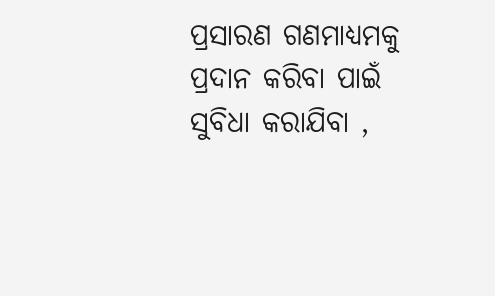ପ୍ରସାରଣ ଗଣମାଧ୍ୟମକୁ ପ୍ରଦାନ କରିବା ପାଇଁ ସୁବିଧା କରାଯିବା ,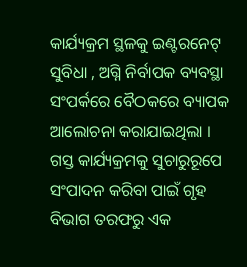କାର୍ଯ୍ୟକ୍ରମ ସ୍ଥଳକୁ ଇଣ୍ଟରନେଟ୍ ସୁବିଧା , ଅଗ୍ନି ନିର୍ବାପକ ବ୍ୟବସ୍ଥା ସଂପର୍କରେ ବୈଠକରେ ବ୍ୟାପକ ଆଲୋଚନା କରାଯାଇଥିଲା । ଗସ୍ତ କାର୍ଯ୍ୟକ୍ରମକୁ ସୁଚାରୁରୂପେ ସଂପାଦନ କରିବା ପାଇଁ ଗୃହ ବିଭାଗ ତରଫରୁ ଏକ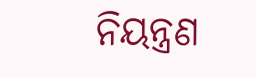ନିୟନ୍ତ୍ରଣ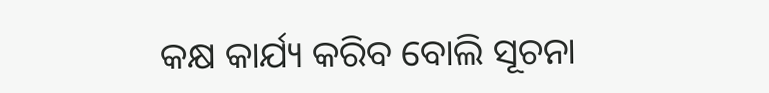କକ୍ଷ କାର୍ଯ୍ୟ କରିବ ବୋଲି ସୂଚନା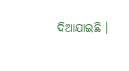ଦିଆଯାଇଛି ।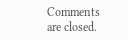Comments are closed.